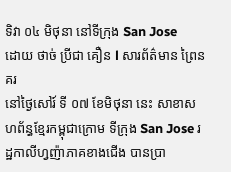ទិវា ០៤ មិថុនា នៅទីក្រុង San Jose
ដោយ ថាច់ ប្រីជា គឿន l សារព័ត៌មាន ព្រៃនគរ
នៅថ្ងៃសៅរ៍ ទី ០៧ ខែមិថុនា នេះ សាខាសហព័ន្ធខ្មែរកម្ពុជាក្រោម ទីក្រុង San Jose រដ្ឋកាលីហ្វញ៉ាភាគខាងជើង បានប្រា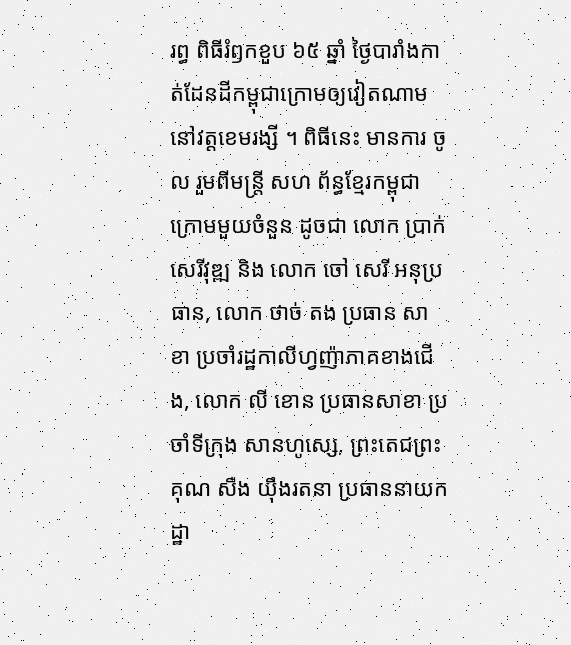រព្ធ ពិធីរំឭកខួប ៦៥ ឆ្នាំ ថ្ងៃបារាំងកាត់ដែនដីកម្ពុជាក្រោមឲ្យវៀតណាម នៅវត្តខេមរង្សី ។ ពិធីនេះ មានការ ចូល រួមពីមន្ត្រី សហ ព័ន្ធខ្មែរកម្ពុជាក្រោមមួយចំនួន ដូចជា លោក ប្រាក់ សេរីវុឌ្ឍ និង លោក ចៅ សេរី អនុប្រធាន, លោក ថាច់ តង ប្រធាន សាខា ប្រចាំរដ្ឋកាលីហ្វញ៉ាភាគខាងជើង, លោក លី ខោន ប្រធានសាខា ប្រចាំទីក្រុង សានហូស្សេ, ព្រះតេជព្រះគុណ សឺង យ៉ឹងរតនា ប្រធាននាយកដ្ឋា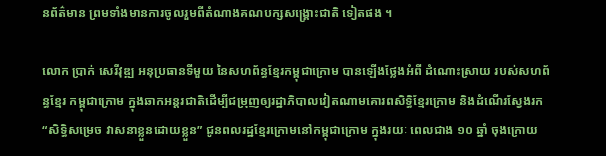នព័ត៌មាន ព្រមទាំងមានការចូលរួមពីតំណាងគណបក្សសង្គ្រោះជាតិ ទៀតផង ។

លោក ប្រាក់ សេរីវុឌ្ឍ អនុប្រធានទីមួយ នៃសហព័ន្ធខ្មែរកម្ពុជាក្រោម បានឡើងថ្លែងអំពី ដំណោះស្រាយ របស់សហព័ន្ធខ្មែរ កម្ពុជាក្រោម ក្នុងឆាកអន្តរជាតិដើម្បីជម្រុញឲ្យរដ្ឋាភិបាលវៀតណាមគោរពសិទ្ធិខ្មែរក្រោម និងដំណើរស្វែងរក “សិទ្ធិសម្រេច វាសនាខ្លួនដោយខ្លួន” ជូនពលរដ្ឋខ្មែរក្រោមនៅកម្ពុជាក្រោម ក្នុងរយៈ ពេលជាង ១០ ឆ្នាំ ចុងក្រោយ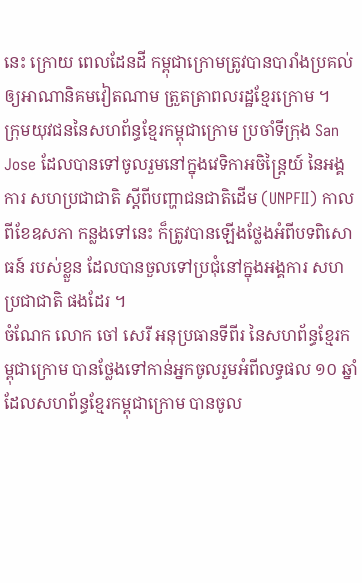នេះ ក្រោយ ពេលដែនដី កម្ពុជាក្រោមត្រូវបានបារាំងប្រគល់ឲ្យអាណានិគមវៀតណាម ត្រួតត្រាពលរដ្ឋខ្មែរក្រោម ។
ក្រុមយុវជននៃសហព័ន្ធខ្មែរកម្ពុជាក្រោម ប្រចាំទីក្រុង San Jose ដែលបានទៅចូលរួមនៅក្នុងវេទិកាអចិន្ត្រៃយ៍ នៃអង្គការ សហប្រជាជាតិ ស្ដីពីបញ្ហាជនជាតិដើម (UNPFII) កាលពីខែឧសភា កន្លងទៅនេះ ក៏ត្រូវបានឡើងថ្លែងអំពីបទពិសោធន៍ របស់ខ្លួន ដែលបានចួលទៅប្រជុំនៅក្នុងអង្គការ សហប្រជាជាតិ ផងដែរ ។
ចំណែក លោក ចៅ សេរី អនុប្រធានទីពីរ នៃសហព័ន្ធខ្មែរកម្ពុជាក្រោម បានថ្លែងទៅកាន់អ្នកចូលរួមអំពីលទ្ធផល ១០ ឆ្នាំ ដែលសហព័ន្ធខ្មែរកម្ពុជាក្រោម បានចូល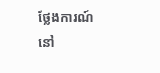ថ្លែងការណ៍នៅ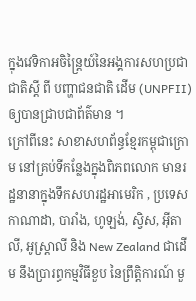ក្នុងវេទិកាអចិន្ត្រៃយ៍នៃអង្គការសហប្រជាជាតិស្ដី ពី បញ្ហាជនជាតិ ដើម (UNPFII) ឲ្យបានជ្រាបជាព័ត៌មាន ។
ក្រៅពីនេះ សាខាសហព័ន្ធខ្មែរកម្ពុជាក្រោម នៅគ្រប់ទីកន្លែងក្នុងពិភពលោក មានរដ្ឋនានាក្នុងទឹកសហរដ្ឋអាមេរិក , ប្រទេស កាណាដា, បារាំង, ហូឡង់, ស្វិស, អ៊ីតាលី, អូស្ត្រាលី និង New Zealand ជាដើម នឹងប្រារព្ធកម្មវិធីខួប នៃព្រឹត្តិការណ៍ មួ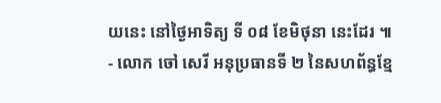យនេះ នៅថ្ងៃអាទិត្យ ទី ០៨ ខែមិថុនា នេះដែរ ៕
- លោក ចៅ សេរី អនុប្រធានទី ២ នៃសហព័ន្ធខ្មែ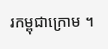រកម្ពុជាក្រោម ។